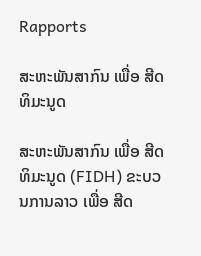Rapports

ສະຫະພັນສາກົນ ເພື່ອ ສີດທິມະນູດ

ສະຫະພັນສາກົນ ເພື່ອ ສີດທິມະນູດ (FIDH) ຂະບວນການລາວ ເພື່ອ ສີດ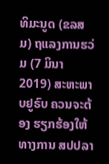ທິມະນູດ (ຂລສມ) ຖແລງການຮວ່ມ (7 ມິນາ 2019) ສະຫະພາບຢູຣົບ ຄວນຈະຕ້ອງ ຮຽກຮ້ອງໃຫ້ທາງການ ສປປລາ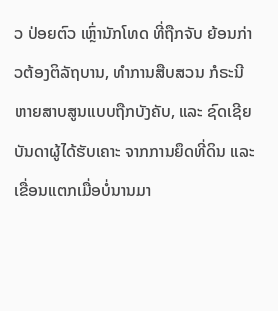ວ ປ່ອຍຕົວ ເຫຼົ່ານັກໂທດ ທີ່ຖືກຈັບ ຍ້ອນກ່າວຕ້ອງຕິລັຖບານ, ທຳການສືບສວນ ກໍຣະນີ ຫາຍສາບສູນແບບຖືກບັງຄັບ, ແລະ ຊົດເຊີຍ ບັນດາຜູ້ໄດ້ຮັບເຄາະ ຈາກການຍຶດທີ່ດິນ ແລະ ເຂື່ອນແຕກເມື່ອບໍ່ນານມາ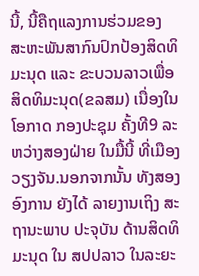ນີ້, ນີ້ຄືຖແລງການຮ່ວມຂອງ ສະຫະພັນສາກົນປົກປ້ອງສິດທິມະນຸດ ແລະ ຂະບວນລາວເພື່ອສິດທິມະນຸດ(ຂລສມ) ເນື່ອງໃນໂອກາດ ກອງປະຊຸມ ຄັ້ງທີ9 ລະຫວ່າງສອງຝ່າຍ ໃນມື້ນີ້ ທີ່ເມືອງ ວຽງຈັນ.ນອກຈາກນັ້ນ ທັງສອງອົງການ ຍັງໄດ້ ລາຍງານເຖິງ ສະຖານະພາບ ປະຈຸບັນ ດ້ານສິດທິມະນຸດ ໃນ ສປປລາວ ໃນລະຍະ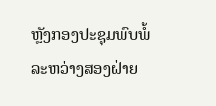ຫຼັງກອງປະຊຸມພົບພໍ້ລະຫວ່າງສອງຝ່າຍ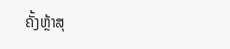ຄັ້ງຫຼ້າສຸ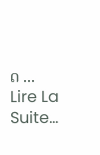ດ ...
Lire La Suite…